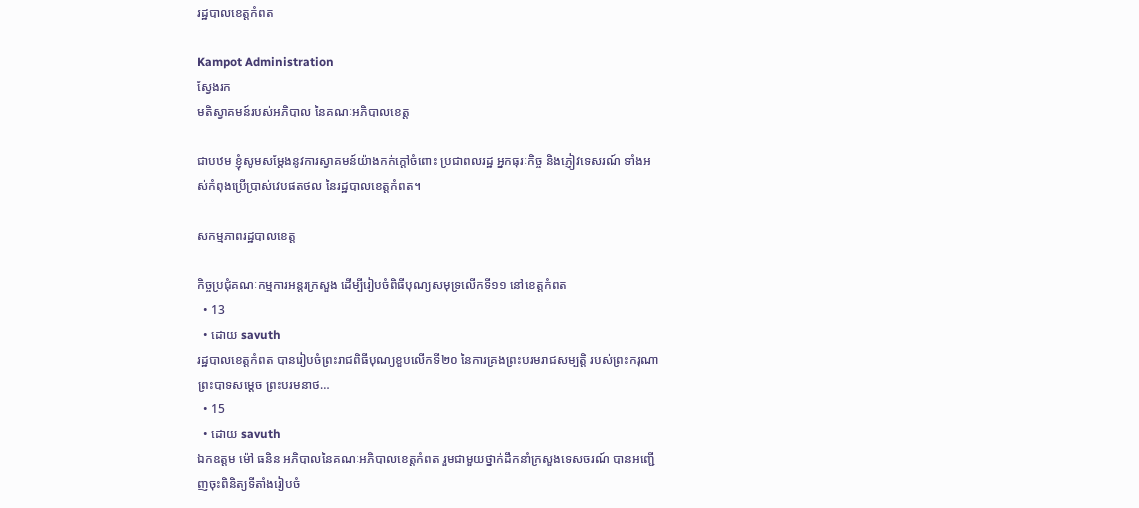រដ្ឋបាលខេត្តកំពត

Kampot Administration
ស្វែងរក
មតិស្វាគមន៍របស់អភិបាល នៃគណៈអភិបាលខេត្ត

ជាបឋម ខ្ញុំសូមសម្តែងនូវការស្វាគមន៍យ៉ាងកក់ក្តៅចំពោះ ប្រជាពលរដ្ឋ អ្នកធុរៈកិច្ច និងភ្ញៀវទេសរណ៍ ទាំងអស់កំពុងប្រើប្រាស់វេបផតថល នៃរដ្ឋបាលខេត្តកំពត។

សកម្មភាពរដ្ឋបាលខេត្ត

កិច្ចប្រជុំគណៈកម្មការអន្តរក្រសួង ដើម្បីរៀបចំពិធីបុណ្យសមុទ្រលើកទី១១ នៅខេត្តកំពត
  • 13
  • ដោយ savuth
រដ្ឋបាលខេត្តកំពត បានរៀបចំព្រះរាជពិធីបុណ្យខួបលើកទី២០ នៃការគ្រងព្រះបរមរាជសម្បត្តិ របស់ព្រះករុណាព្រះបាទសម្ដេច ព្រះបរមនាថ…
  • 15
  • ដោយ savuth
ឯកឧត្តម ម៉ៅ ធនិន អភិបាលនៃគណៈអភិបាលខេត្តកំពត រួមជាមួយថ្នាក់ដឹកនាំក្រសួងទេសចរណ៍ បានអញ្ជើញចុះពិនិត្យទីតាំងរៀបចំ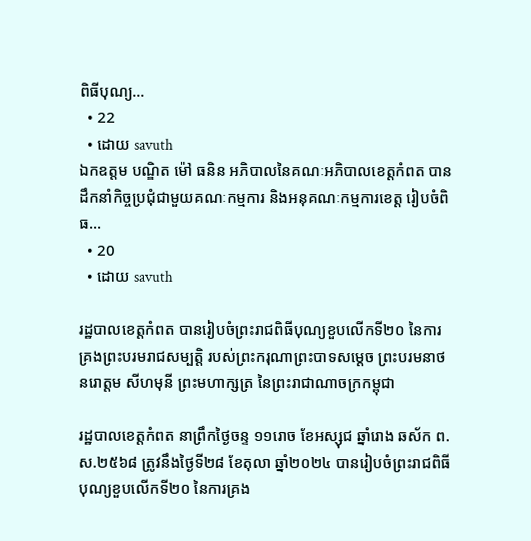ពិធីបុណ្យ…
  • 22
  • ដោយ savuth
ឯកឧត្តម បណ្ឌិត ម៉ៅ ធនិន អភិបាលនៃគណៈអភិបាលខេត្តកំពត បានដឹកនាំកិច្ចប្រជុំជាមួយគណៈកម្មការ និងអនុគណៈកម្មការខេត្ត រៀបចំពិធ…
  • 20
  • ដោយ savuth

រដ្ឋបាលខេត្តកំពត បានរៀបចំព្រះរាជពិធីបុណ្យខួបលើកទី២០ នៃការគ្រងព្រះបរមរាជសម្បត្តិ របស់ព្រះករុណាព្រះបាទសម្ដេច ព្រះបរមនាថ នរោត្តម សីហមុនី ព្រះមហាក្សត្រ នៃព្រះរាជាណាចក្រកម្ពុជា

រដ្ឋបាលខេត្តកំពត នាព្រឹកថ្ងៃចន្ទ ១១រោច ខែអស្សុជ ឆ្នាំរោង ឆស័ក ព.ស.២៥៦៨ ត្រូវនឹងថ្ងៃទី២៨ ខែតុលា ឆ្នាំ២០២៤ បានរៀបចំព្រះរាជពិធីបុណ្យខួបលើកទី២០ នៃការគ្រង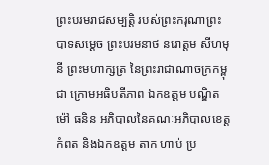ព្រះបរមរាជសម្បត្តិ របស់ព្រះករុណាព្រះបាទសម្ដេច ព្រះបរមនាថ នរោត្តម សីហមុនី ព្រះមហាក្សត្រ នៃព្រះរាជាណាចក្រកម្ពុជា ក្រោមអធិបតីភាព ឯកឧត្តម បណ្ឌិត ម៉ៅ ធនិន អភិបាលនៃគណៈអភិបាលខេត្តកំពត និងឯកឧត្តម តាក ហាប់ ប្រ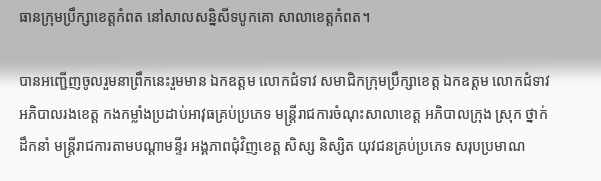ធានក្រុមប្រឹក្សាខេត្តកំពត នៅសាលសន្និសីទបូកគោ សាលាខេត្តកំពត។

បានអញ្ជើញចូលរួមនាព្រឹកនេះរួមមាន ឯកឧត្តម លោកជំទាវ សមាជិកក្រុមប្រឹក្សាខេត្ត ឯកឧត្តម លោកជំទាវ អភិបាលរងខេត្ត កងកម្លាំងប្រដាប់អាវុធគ្រប់ប្រភេទ មន្ត្រីរាជការចំណុះសាលាខេត្ត អភិបាលក្រុង ស្រុក ថ្នាក់ដឹកនាំ មន្ត្រីរាជការតាមបណ្តាមន្ទីរ អង្គភាពជុំវិញខេត្ត សិស្ស និស្សិត យុវជនគ្រប់ប្រភេទ សរុបប្រមាណ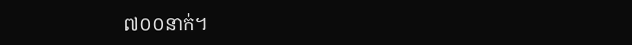៧០០នាក់។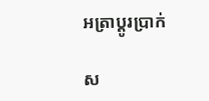អត្រាប្តូរប្រាក់

ស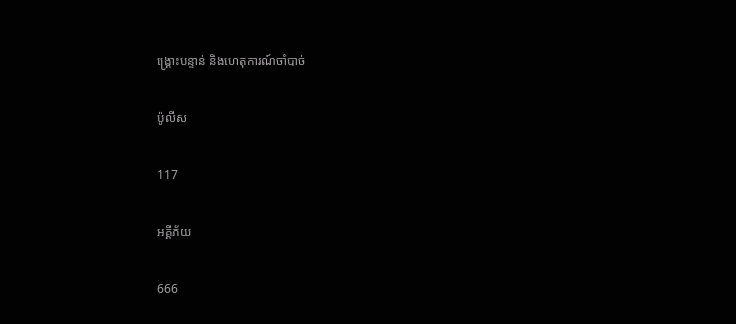ង្គ្រោះបន្ទាន់ និងហេតុការណ៍ចាំបាច់

ប៉ូលីស

117

អគ្គីភ័យ

666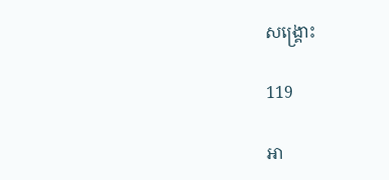សង្គ្រោះ

119

អា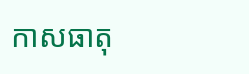កាសធាតុ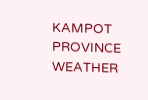KAMPOT PROVINCE WEATHER